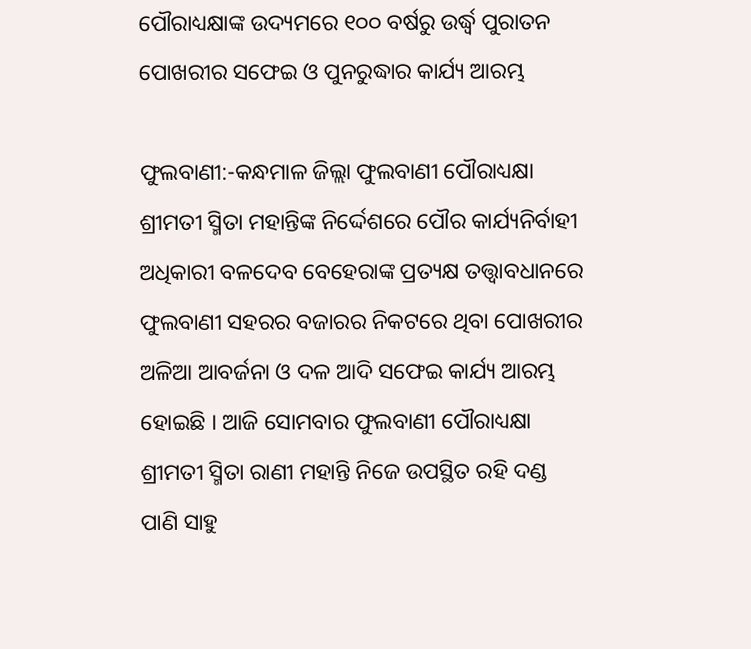ପୌରାଧ୍ୟକ୍ଷାଙ୍କ ଉଦ୍ୟମରେ ୧୦୦ ବର୍ଷରୁ ଉର୍ଦ୍ଧ୍ୱ ପୁରାତନ ପୋଖରୀର ସଫେଇ ଓ ପୁନରୁଦ୍ଧାର କାର୍ଯ୍ୟ ଆରମ୍ଭ

ଫୁଲବାଣୀ:-କନ୍ଧମାଳ ଜିଲ୍ଲା ଫୁଲବାଣୀ ପୌରାଧ୍ୟକ୍ଷା ଶ୍ରୀମତୀ ସ୍ମିତା ମହାନ୍ତିଙ୍କ ନିର୍ଦ୍ଦେଶରେ ପୌର କାର୍ଯ୍ୟନିର୍ବାହୀ ଅଧିକାରୀ ବଳଦେବ ବେହେରାଙ୍କ ପ୍ରତ୍ୟକ୍ଷ ତତ୍ତ୍ୱାବଧାନରେ ଫୁଲବାଣୀ ସହରର ବଜାରର ନିକଟରେ ଥିବା ପୋଖରୀର ଅଳିଆ ଆବର୍ଜନା ଓ ଦଳ ଆଦି ସଫେଇ କାର୍ଯ୍ୟ ଆରମ୍ଭ ହୋଇଛି । ଆଜି ସୋମବାର ଫୁଲବାଣୀ ପୌରାଧ୍ୟକ୍ଷା ଶ୍ରୀମତୀ ସ୍ମିତା ରାଣୀ ମହାନ୍ତି ନିଜେ ଉପସ୍ଥିତ ରହି ଦଣ୍ଡ ପାଣି ସାହୁ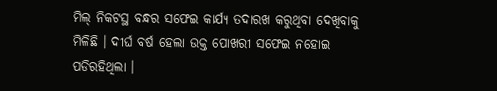ମିଲ୍‌ ନିକଟସ୍ଥ ବନ୍ଧର ସଫେଇ କାର୍ଯ୍ୟ ତଦାରଖ କରୁଥିବା ଦେଖିବାକୁ ମିଳିଛି । ଦୀର୍ଘ ବର୍ଷ ହେଲା ଉକ୍ତ ପୋଖରୀ ସଫେଇ ନହୋଇ ପଡିରହିଥିଲା ।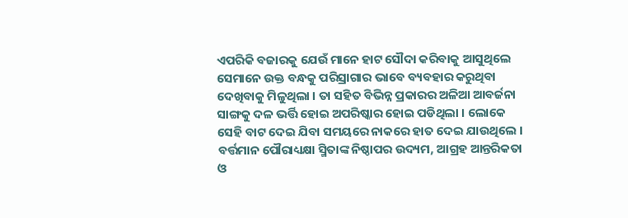ଏପରିକି ବଜାରକୁ ଯେଉଁ ମାନେ ହାଟ ସୌଦା କରିବାକୁ ଆସୁଥିଲେ ସେମାନେ ଉକ୍ତ ବନ୍ଧକୁ ପରିସ୍ରାଗାର ଭାବେ ବ୍ୟବହାର କରୁଥିବା ଦେଖିବାକୁ ମିଳୁଥିଲା । ତା ସହିତ ବିଭିନ୍ନ ପ୍ରକାରର ଅଳିଆ ଆବର୍ଜନା ସାଙ୍ଗକୁ ଦଳ ଭର୍ତ୍ତି ହୋଇ ଅପରିଷ୍କାର ହୋଇ ପଡିଥିଲା । ଲୋକେ ସେହି ବାଟ ଦେଇ ଯିବା ସମୟରେ ନାକରେ ହାତ ଦେଇ ଯାଉଥିଲେ । ବର୍ତ୍ତମାନ ପୌରାଧ୍ୟକ୍ଷା ସ୍ମିତାଙ୍କ ନିଷ୍ଠାପର ଉଦ୍ୟମ, ଆଗ୍ରହ ଆନ୍ତରିକତା ଓ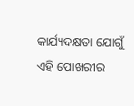କାର୍ଯ୍ୟଦକ୍ଷତା ଯୋଗୁଁ ଏହି ପୋଖରୀର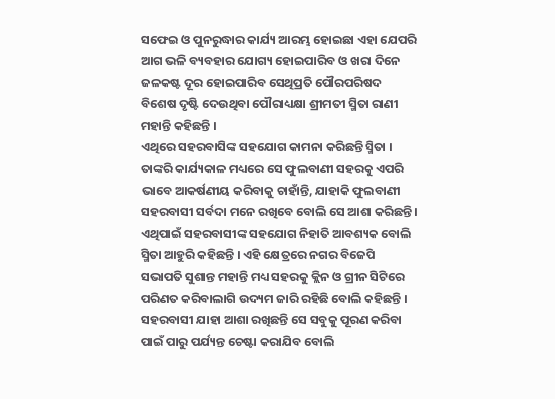ସଫେଇ ଓ ପୁନରୁଦ୍ଧାର କାର୍ଯ୍ୟ ଆରମ୍ଭ ହୋଇଛା ଏହା ଯେପରି ଆଗ ଭଳି ବ୍ୟବହାର ଯୋଗ୍ୟ ହୋଇପାରିବ ଓ ଖରା ଦିନେ ଜଳକଷ୍ଟ ଦୂର ହୋଇପାରିବ ସେଥିପ୍ରତି ପୌରପରିଷଦ ବିଶେଷ ଦୃଷ୍ଟି ଦେଉଥିବା ପୌରାଧ୍ୟକ୍ଷା ଶ୍ରୀମତୀ ସ୍ମିତା ରାଣୀ ମହାନ୍ତି କହିଛନ୍ତି ।
ଏଥିରେ ସହରବାସିଙ୍କ ସହଯୋଗ କାମନା କରିଛନ୍ତି ସ୍ମିତା । ତାଙ୍କରି କାର୍ଯ୍ୟକାଳ ମଧ୍ୟରେ ସେ ଫୁଲବାଣୀ ସହରକୁ ଏପରି ଭାବେ ଆକର୍ଷଣୀୟ କରିବାକୁ ଚାହାଁନ୍ତି, ଯାହାକି ଫୁଲବାଣୀ ସହରବାସୀ ସର୍ବଦା ମନେ ରଖିବେ ବୋଲି ସେ ଆଶା କରିଛନ୍ତି । ଏଥିପାଇଁ ସହରବାସୀଙ୍କ ସହଯୋଗ ନିହାତି ଆବଶ୍ୟକ ବୋଲି ସ୍ମିତା ଆହୁରି କହିଛନ୍ତି । ଏହି କ୍ଷେତ୍ରରେ ନଗର ବିଜେପି ସଭାପତି ସୁଶାନ୍ତ ମହାନ୍ତି ମଧ୍ୟ ସହରକୁ କ୍ଲିନ ଓ ଗ୍ରୀନ ସିଟିରେ ପରିଣତ କରିବାଲାଗି ଉଦ୍ୟମ ଜାରି ରହିଛି ବୋଲି କହିଛନ୍ତି । ସହରବାସୀ ଯାହା ଆଶା ରଖିଛନ୍ତି ସେ ସବୁକୁ ପୂରଣ କରିବା ପାଇଁ ପାରୁ ପର୍ଯ୍ୟନ୍ତ ଚେଷ୍ଟା କରାଯିବ ବୋଲି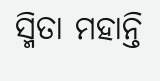ସ୍ମିତା ମହାନ୍ତି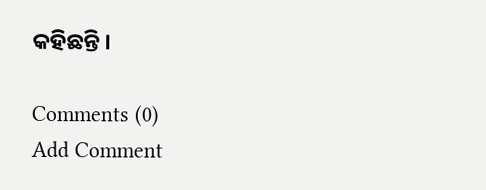କହିଛନ୍ତି ।

Comments (0)
Add Comment